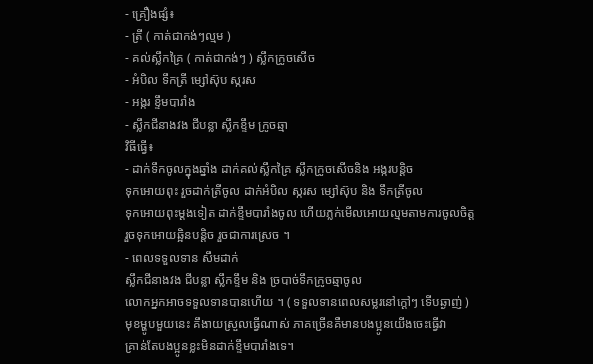- គ្រឿងផ្សំ៖
- ត្រី ( កាត់ជាកង់ៗល្មម )
- គល់ស្លឹកគ្រៃ ( កាត់ជាកង់ៗ ) ស្លឹកក្រូចសើច
- អំបិល ទឹកត្រី ម្សៅស៊ុប ស្ករស
- អង្ករ ខ្ទឹមបារាំង
- ស្លឹកជីនាងវង ជីបន្លា ស្លឹកខ្ទឹម ក្រូចឆ្មា
វិធីធ្វើ៖
- ដាក់ទឹកចូលក្នុងឆ្នាំង ដាក់គល់ស្លឹកគ្រៃ ស្លឹកក្រូចសើចនិង អង្ករបន្តិច
ទុកអោយពុះ រួចដាក់ត្រីចូល ដាក់អំបិល ស្ករស ម្សៅស៊ុប និង ទឹកត្រីចូល
ទុកអោយពុះម្ដងទៀត ដាក់ខ្ទឹមបារាំងចូល ហើយភ្លក់មើលអោយល្មមតាមការចូលចិត្ត
រួចទុកអោយឆ្អិនបន្តិច រួចជាការស្រេច ។
- ពេលទទួលទាន សឹមដាក់
ស្លឹកជីនាងវង ជីបន្លា ស្លឹកខ្ទឹម និង ច្របាច់ទឹកក្រូចឆ្មាចូល
លោកអ្នកអាចទទួលទានបានហើយ ។ ( ទទួលទានពេលសម្លរនៅក្ដៅៗ ទើបឆ្ងាញ់ )
មុខម្ហូបមួយនេះ គឹងាយស្រួលធ្វើណាស់ ភាគច្រើនគឺមានបងប្អូនយើងចេះធ្វើវា
គ្រាន់តែបងប្អូនខ្លះមិនដាក់ខ្ទឹមបារាំងទេ។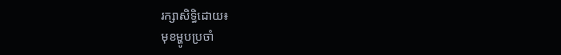រក្សាសិទ្ធិដោយ៖
មុខម្ហូបប្រចាំ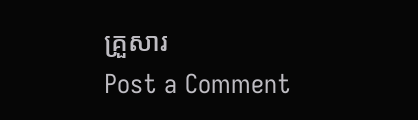គ្រួសារ
Post a Comment